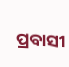ପ୍ରବାସୀ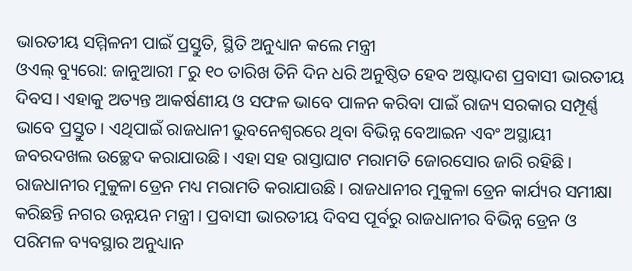ଭାରତୀୟ ସମ୍ମିଳନୀ ପାଇଁ ପ୍ରସ୍ତୁତି, ସ୍ଥିତି ଅନୁଧ୍ୟାନ କଲେ ମନ୍ତ୍ରୀ
ଓଏଲ୍ ବ୍ୟୁରୋ: ଜାନୁଆରୀ ୮ରୁ ୧୦ ତାରିଖ ତିନି ଦିନ ଧରି ଅନୁଷ୍ଠିତ ହେବ ଅଷ୍ଟାଦଶ ପ୍ରବାସୀ ଭାରତୀୟ ଦିବସ। ଏହାକୁ ଅତ୍ୟନ୍ତ ଆକର୍ଷଣୀୟ ଓ ସଫଳ ଭାବେ ପାଳନ କରିବା ପାଇଁ ରାଜ୍ୟ ସରକାର ସମ୍ପୂର୍ଣ୍ଣ ଭାବେ ପ୍ରସ୍ତୁତ। ଏଥିପାଇଁ ରାଜଧାନୀ ଭୁବନେଶ୍ୱରରେ ଥିବା ବିଭିନ୍ନ ବେଆଇନ ଏବଂ ଅସ୍ଥାୟୀ ଜବରଦଖଲ ଉଚ୍ଛେଦ କରାଯାଉଛି। ଏହା ସହ ରାସ୍ତାଘାଟ ମରାମତି ଜୋରସୋର ଜାରି ରହିଛି।
ରାଜଧାନୀର ମୁକୁଳା ଡ୍ରେନ ମଧ୍ୟ ମରାମତି କରାଯାଉଛି। ରାଜଧାନୀର ମୁକୁଳା ଡ୍ରେନ କାର୍ଯ୍ୟର ସମୀକ୍ଷା କରିଛନ୍ତି ନଗର ଉନ୍ନୟନ ମନ୍ତ୍ରୀ। ପ୍ରବାସୀ ଭାରତୀୟ ଦିବସ ପୂର୍ବରୁ ରାଜଧାନୀର ବିଭିନ୍ନ ଡ୍ରେନ ଓ ପରିମଳ ବ୍ୟବସ୍ଥାର ଅନୁଧ୍ୟାନ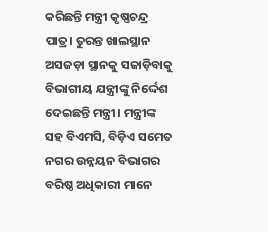କରିଛନ୍ତି ମନ୍ତ୍ରୀ କୃଷ୍ଣଚନ୍ଦ୍ର ପାତ୍ର। ତୁରନ୍ତ ଖାଲସ୍ଥାନ ଅସଜଡ଼ା ସ୍ଥାନକୁ ସଜାଡ଼ିବାକୁ ବିଭାଗୀୟ ଯନ୍ତ୍ରୀଙ୍କୁ ନିର୍ଦ୍ଦେଶ ଦେଇଛନ୍ତି ମନ୍ତ୍ରୀ। ମନ୍ତ୍ରୀଙ୍କ ସହ ବିଏମସି, ବିଡ଼ିଏ ସମେତ ନଗର ଉନ୍ନୟନ ବିଭାଗର ବରିଷ୍ଠ ଅଧିକାରୀ ମାନେ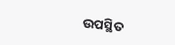ଉପସ୍ଥିତ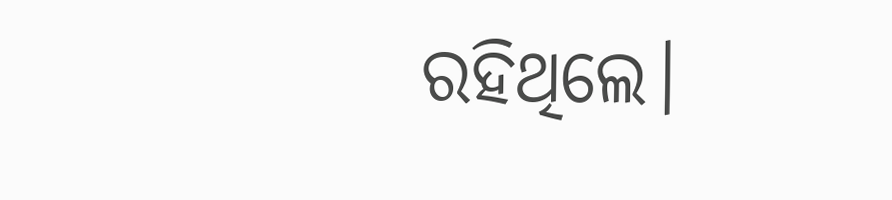ରହିଥିଲେ।